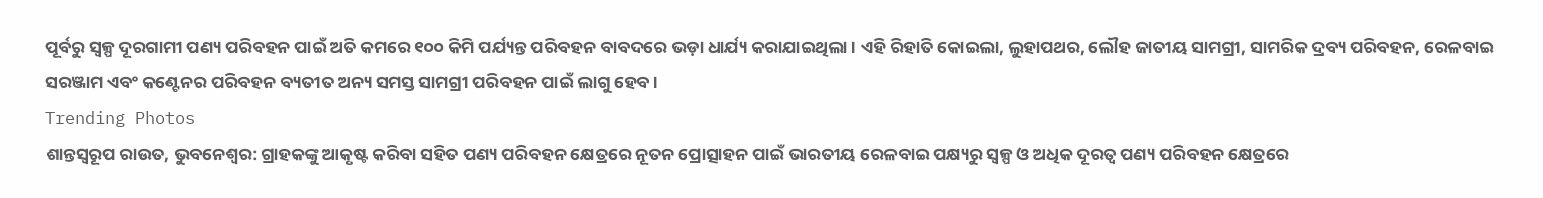ପୂର୍ବରୁ ସ୍ୱଳ୍ପ ଦୂରଗାମୀ ପଣ୍ୟ ପରିବହନ ପାଇଁ ଅତି କମରେ ୧୦୦ କିମି ପର୍ଯ୍ୟନ୍ତ ପରିବହନ ବାବଦରେ ଭଡ଼ା ଧାର୍ଯ୍ୟ କରାଯାଇଥିଲା । ଏହି ରିହାତି କୋଇଲା, ଲୁହାପଥର, ଲୌହ ଜାତୀୟ ସାମଗ୍ରୀ, ସାମରିକ ଦ୍ରବ୍ୟ ପରିବହନ, ରେଳବାଇ ସରଞ୍ଜାମ ଏବଂ କଣ୍ଟେନର ପରିବହନ ବ୍ୟତୀତ ଅନ୍ୟ ସମସ୍ତ ସାମଗ୍ରୀ ପରିବହନ ପାଇଁ ଲାଗୁ ହେବ ।
Trending Photos
ଶାନ୍ତସ୍ୱରୂପ ରାଉତ, ଭୁବନେଶ୍ୱର: ଗ୍ରାହକଙ୍କୁ ଆକୃଷ୍ଟ କରିବା ସହିତ ପଣ୍ୟ ପରିବହନ କ୍ଷେତ୍ରରେ ନୂତନ ପ୍ରୋତ୍ସାହନ ପାଇଁ ଭାରତୀୟ ରେଳବାଇ ପକ୍ଷ୍ୟରୁ ସ୍ୱଳ୍ପ ଓ ଅଧିକ ଦୂରତ୍ୱ ପଣ୍ୟ ପରିବହନ କ୍ଷେତ୍ରରେ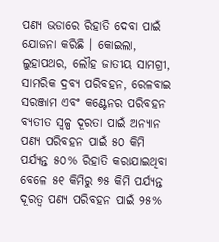ପଣ୍ୟ ଭଡାରେ ରିହାତି ଦେବା ପାଇଁ ଯୋଜନା କରିଛି । କୋଇଲା, ଲୁହାପଥର, ଲୌହ ଜାତୀୟ ସାମଗ୍ରୀ, ସାମରିକ ଦ୍ରବ୍ୟ ପରିବହନ, ରେଳବାଇ ସରଞ୍ଜାମ ଏବଂ କଣ୍ଟେନର ପରିବହନ ବ୍ୟତୀତ ସ୍ୱଳ୍ପ ଦୂରତା ପାଇଁ ଅନ୍ୟାନ ପଣ୍ୟ ପରିବହନ ପାଇଁ ୫୦ କିମି ପର୍ଯ୍ୟନ୍ତ ୫୦% ରିହାତି କରାଯାଇଥିବା ବେଳେ ୫୧ କିମିରୁ ୭୫ କିମି ପର୍ଯ୍ୟନ୍ତ ଦୂରତ୍ୱ ପଣ୍ୟ ପରିବହନ ପାଇଁ ୨୫%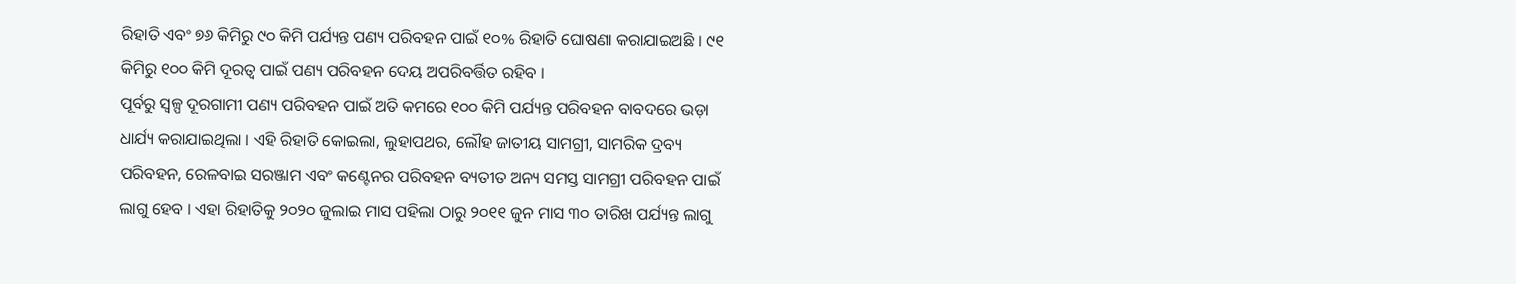ରିହାତି ଏବଂ ୭୬ କିମିରୁ ୯୦ କିମି ପର୍ଯ୍ୟନ୍ତ ପଣ୍ୟ ପରିବହନ ପାଇଁ ୧୦% ରିହାତି ଘୋଷଣା କରାଯାଇଅଛି । ୯୧ କିମିରୁ ୧୦୦ କିମି ଦୂରତ୍ୱ ପାଇଁ ପଣ୍ୟ ପରିବହନ ଦେୟ ଅପରିବର୍ତ୍ତିତ ରହିବ ।
ପୂର୍ବରୁ ସ୍ୱଳ୍ପ ଦୂରଗାମୀ ପଣ୍ୟ ପରିବହନ ପାଇଁ ଅତି କମରେ ୧୦୦ କିମି ପର୍ଯ୍ୟନ୍ତ ପରିବହନ ବାବଦରେ ଭଡ଼ା ଧାର୍ଯ୍ୟ କରାଯାଇଥିଲା । ଏହି ରିହାତି କୋଇଲା, ଲୁହାପଥର, ଲୌହ ଜାତୀୟ ସାମଗ୍ରୀ, ସାମରିକ ଦ୍ରବ୍ୟ ପରିବହନ, ରେଳବାଇ ସରଞ୍ଜାମ ଏବଂ କଣ୍ଟେନର ପରିବହନ ବ୍ୟତୀତ ଅନ୍ୟ ସମସ୍ତ ସାମଗ୍ରୀ ପରିବହନ ପାଇଁ ଲାଗୁ ହେବ । ଏହା ରିହାତିକୁ ୨୦୨୦ ଜୁଲାଇ ମାସ ପହିଲା ଠାରୁ ୨୦୧୧ ଜୁନ ମାସ ୩୦ ତାରିଖ ପର୍ଯ୍ୟନ୍ତ ଲାଗୁ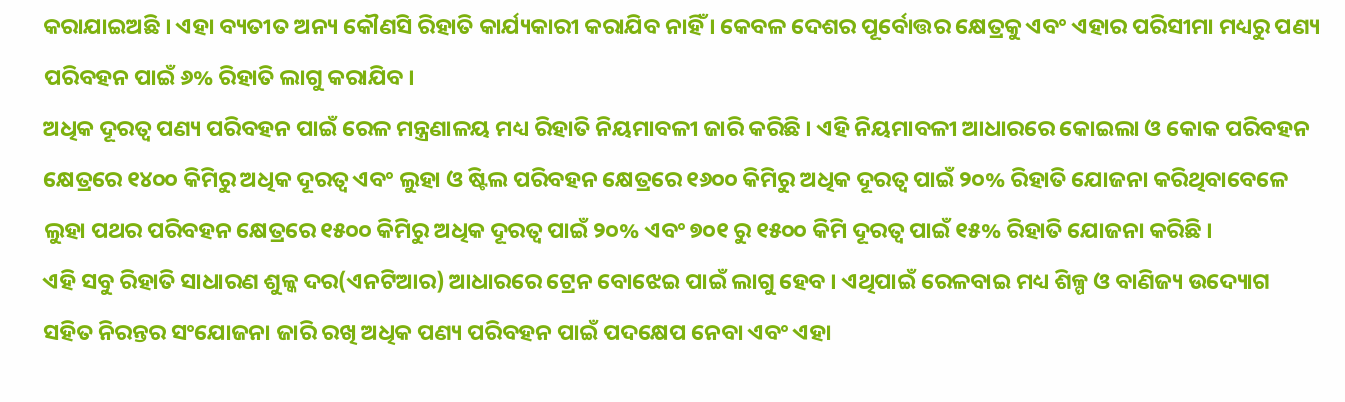କରାଯାଇଅଛି । ଏହା ବ୍ୟତୀତ ଅନ୍ୟ କୌଣସି ରିହାତି କାର୍ଯ୍ୟକାରୀ କରାଯିବ ନାହିଁ । କେବଳ ଦେଶର ପୂର୍ବୋତ୍ତର କ୍ଷେତ୍ରକୁ ଏବଂ ଏହାର ପରିସୀମା ମଧ୍ୟରୁ ପଣ୍ୟ ପରିବହନ ପାଇଁ ୬% ରିହାତି ଲାଗୁ କରାଯିବ ।
ଅଧିକ ଦୂରତ୍ୱ ପଣ୍ୟ ପରିବହନ ପାଇଁ ରେଳ ମନ୍ତ୍ରଣାଳୟ ମଧ୍ୟ ରିହାତି ନିୟମାବଳୀ ଜାରି କରିଛି । ଏହି ନିୟମାବଳୀ ଆଧାରରେ କୋଇଲା ଓ କୋକ ପରିବହନ କ୍ଷେତ୍ରରେ ୧୪୦୦ କିମିରୁ ଅଧିକ ଦୂରତ୍ୱ ଏବଂ ଲୁହା ଓ ଷ୍ଟିଲ ପରିବହନ କ୍ଷେତ୍ରରେ ୧୬୦୦ କିମିରୁ ଅଧିକ ଦୂରତ୍ୱ ପାଇଁ ୨୦% ରିହାତି ଯୋଜନା କରିଥିବାବେଳେ ଲୁହା ପଥର ପରିବହନ କ୍ଷେତ୍ରରେ ୧୫୦୦ କିମିରୁ ଅଧିକ ଦୂରତ୍ୱ ପାଇଁ ୨୦% ଏବଂ ୭୦୧ ରୁ ୧୫୦୦ କିମି ଦୂରତ୍ୱ ପାଇଁ ୧୫% ରିହାତି ଯୋଜନା କରିଛି ।
ଏହି ସବୁ ରିହାତି ସାଧାରଣ ଶୁଳ୍କ ଦର(ଏନଟିଆର) ଆଧାରରେ ଟ୍ରେନ ବୋଝେଇ ପାଇଁ ଲାଗୁ ହେବ । ଏଥିପାଇଁ ରେଳବାଇ ମଧ୍ୟ ଶିଳ୍ପ ଓ ବାଣିଜ୍ୟ ଉଦ୍ୟୋଗ ସହିତ ନିରନ୍ତର ସଂଯୋଜନା ଜାରି ରଖି ଅଧିକ ପଣ୍ୟ ପରିବହନ ପାଇଁ ପଦକ୍ଷେପ ନେବା ଏବଂ ଏହା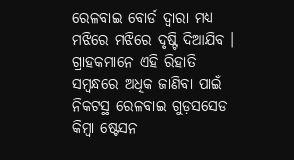ରେଳବାଇ ବୋର୍ଡ ଦ୍ୱାରା ମଧ୍ୟ ମଝିରେ ମଝିରେ ଦୃଷ୍ଟି ଦିଆଯିବ । ଗ୍ରାହକମାନେ ଏହି ରିହାତି ସମ୍ବନ୍ଧରେ ଅଧିକ ଜାଣିବା ପାଇଁ ନିକଟସ୍ଥ ରେଳବାଇ ଗୁଡ଼ସସେଡ କିମ୍ବା ଷ୍ଟେସନ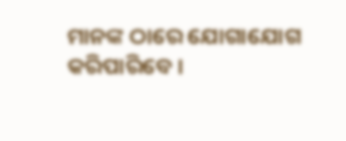ମାନଙ୍କ ଠାରେ ଯୋଗାଯୋଗ କରିପାରିବେ ।